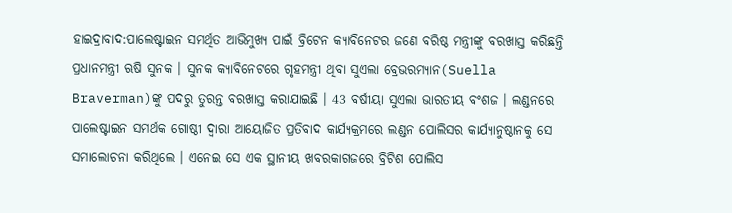ହାଇଦ୍ରାବାଦ:ପାଲେଷ୍ଟାଇନ ସମର୍ଥିତ ଆଭିମୁଖ୍ୟ ପାଇଁ ବ୍ରିଟେନ କ୍ୟାବିନେଟର ଜଣେ ବରିଷ୍ଠ ମନ୍ତ୍ରୀଙ୍କୁ ବରଖାସ୍ତ କରିଛନ୍ତି ପ୍ରଧାନମନ୍ତ୍ରୀ ଋଷି ସୁନକ । ସୁନକ କ୍ୟାବିନେଟରେ ଗୃହମନ୍ତ୍ରୀ ଥିବା ସୁଏଲା ବ୍ରେଭରମ୍ୟାନ(Suella Braverman)ଙ୍କୁ ପଦରୁ ତୁରନ୍ତ ବରଖାସ୍ତ କରାଯାଇଛି । 43 ବର୍ଷୀୟା ସୁଏଲା ଭାରତୀୟ ବଂଶଜ । ଲଣ୍ଡନରେ ପାଲେଷ୍ଟାଇନ ସମର୍ଥକ ଗୋଷ୍ଠୀ ଦ୍ବାରା ଆୟୋଜିତ ପ୍ରତିବାଦ କାର୍ଯ୍ୟକ୍ରମରେ ଲଣ୍ଡନ ପୋଲିସର କାର୍ଯ୍ୟାନୁଷ୍ଠାନକୁ ସେ ସମାଲୋଚନା କରିଥିଲେ । ଏନେଇ ସେ ଏକ ସ୍ଥାନୀୟ ଖବରକାଗଜରେ ବ୍ରିଟିଶ ପୋଲିସ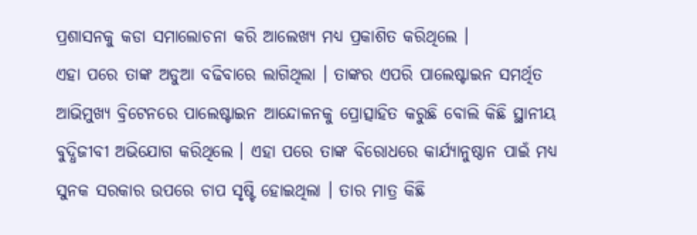ପ୍ରଶାସନକୁ କଡା ସମାଲୋଚନା କରି ଆଲେଖ୍ୟ ମଧ୍ୟ ପ୍ରକାଶିତ କରିଥିଲେ ।
ଏହା ପରେ ତାଙ୍କ ଅଡୁଆ ବଢିବାରେ ଲାଗିଥିଲା । ତାଙ୍କର ଏପରି ପାଲେଷ୍ଟାଇନ ସମର୍ଥିତ ଆଭିମୁଖ୍ୟ ବ୍ରିଟେନରେ ପାଲେଷ୍ଟାଇନ ଆନ୍ଦୋଳନକୁ ପ୍ରୋତ୍ସାହିତ କରୁଛି ବୋଲି କିଛି ସ୍ଥାନୀୟ ବୁଦ୍ଧିଜୀବୀ ଅଭିଯୋଗ କରିଥିଲେ । ଏହା ପରେ ତାଙ୍କ ବିରୋଧରେ କାର୍ଯ୍ୟାନୁଷ୍ଠାନ ପାଇଁ ମଧ୍ୟ ସୁନକ ସରକାର ଉପରେ ଚାପ ସୃଷ୍ଟି ହୋଇଥିଲା । ତାର ମାତ୍ର କିଛି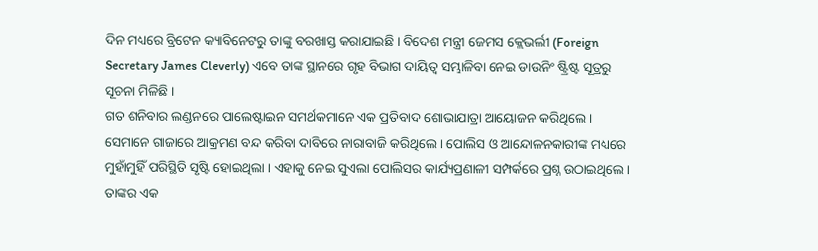ଦିନ ମଧ୍ୟରେ ବ୍ରିଟେନ କ୍ୟାବିନେଟରୁ ତାଙ୍କୁ ବରଖାସ୍ତ କରାଯାଇଛି । ବିଦେଶ ମନ୍ତ୍ରୀ ଜେମସ କ୍ଲେଭର୍ଲୀ (Foreign Secretary James Cleverly) ଏବେ ତାଙ୍କ ସ୍ଥାନରେ ଗୃହ ବିଭାଗ ଦାୟିତ୍ବ ସମ୍ଭାଳିବା ନେଇ ଡାଉନିଂ ଷ୍ଟ୍ରିଷ୍ଟ ସୂତ୍ରରୁ ସୂଚନା ମିଳିଛି ।
ଗତ ଶନିବାର ଲଣ୍ଡନରେ ପାଲେଷ୍ଟାଇନ ସମର୍ଥକମାନେ ଏକ ପ୍ରତିବାଦ ଶୋଭାଯାତ୍ରା ଆୟୋଜନ କରିଥିଲେ । ସେମାନେ ଗାଜାରେ ଆକ୍ରମଣ ବନ୍ଦ କରିବା ଦାବିରେ ନାରାବାଜି କରିଥିଲେ । ପୋଲିସ ଓ ଆନ୍ଦୋଳନକାରୀଙ୍କ ମଧ୍ୟରେ ମୁହାଁମୁହିଁ ପରିସ୍ଥିତି ସୃଷ୍ଟି ହୋଇଥିଲା । ଏହାକୁ ନେଇ ସୁଏଲା ପୋଲିସର କାର୍ଯ୍ୟପ୍ରଣାଳୀ ସମ୍ପର୍କରେ ପ୍ରଶ୍ନ ଉଠାଇଥିଲେ । ତାଙ୍କର ଏକ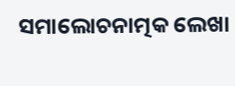ସମାଲୋଚନାତ୍ମକ ଲେଖା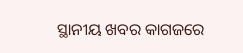ସ୍ଥାନୀୟ ଖବର କାଗଜରେ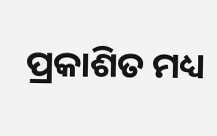ପ୍ରକାଶିତ ମଧ୍ୟ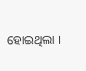ହୋଇଥିଲା ।